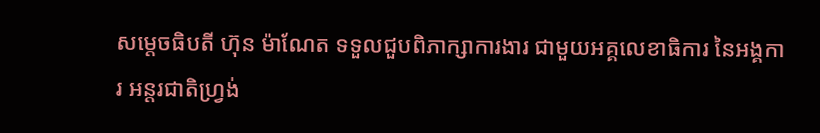សម្តេចធិបតី ហ៊ុន ម៉ាណែត ទទួលជួបពិភាក្សាការងារ ជាមួយអគ្គលេខាធិការ នៃអង្គការ អន្តរជាតិហ្រ្វង់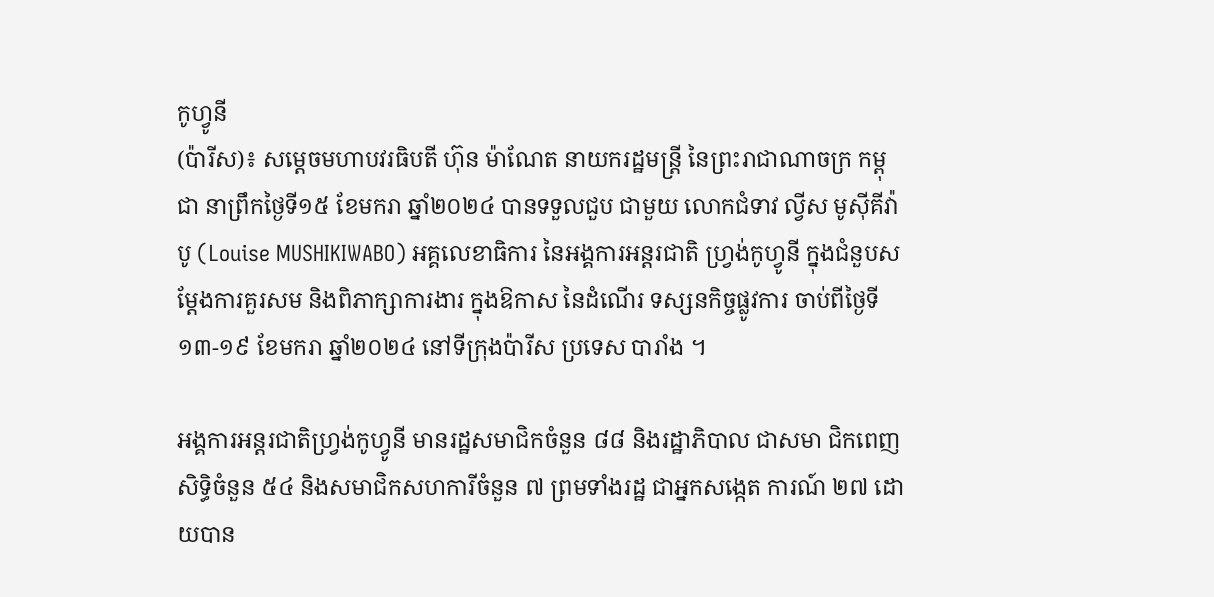កូហ្វូនី
(ប៉ារីស)៖ សម្តេចមហាបវរធិបតី ហ៊ុន ម៉ាណែត នាយករដ្ឋមន្រ្តី នៃព្រះរាជាណាចក្រ កម្ពុជា នាព្រឹកថ្ងៃទី១៥ ខែមករា ឆ្នាំ២០២៤ បានទទួលជួប ជាមួយ លោកជំទាវ ល្វីស មូស៊ីគីវ៉ាបូ (Louise MUSHIKIWABO) អគ្គលេខាធិការ នៃអង្គការអន្តរជាតិ ហ្រ្វង់កូហ្វូនី ក្នុងជំនួបសម្ដែងការគួរសម និងពិភាក្សាការងារ ក្នុងឱកាស នៃដំណើរ ទស្សនកិច្ចផ្លូវការ ចាប់ពីថ្ងៃទី១៣-១៩ ខែមករា ឆ្នាំ២០២៤ នៅទីក្រុងប៉ារីស ប្រទេស បារាំង ។

អង្គការអន្តរជាតិហ្រ្វង់កូហ្វូនី មានរដ្ឋសមាជិកចំនួន ៨៨ និងរដ្ឋាភិបាល ជាសមា ជិកពេញសិទ្ធិចំនួន ៥៤ និងសមាជិកសហការីចំនួន ៧ ព្រមទាំងរដ្ឋ ជាអ្នកសង្កេត ការណ៍ ២៧ ដោយបាន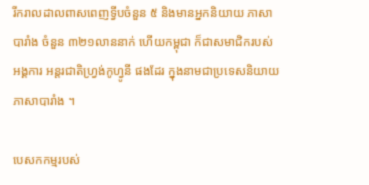រីករាលដាលពាសពេញទ្វីបចំនួន ៥ និងមានអ្នកនិយាយ ភាសាបារាំង ចំនួន ៣២១លាននាក់ ហើយកម្ពុជា ក៏ជាសមាជិករបស់អង្គការ អន្តរជាតិហ្រ្វង់កូហ្វូនី ផងដែរ ក្នុងនាមជាប្រទេសនិយាយភាសាបារាំង ។

បេសកកម្មរបស់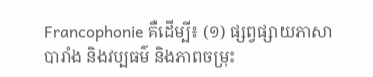Francophonie គឺដើម្បី៖ (១) ផ្សព្វផ្សាយភាសាបារាំង និងវប្បធម៌ និងភាពចម្រុះ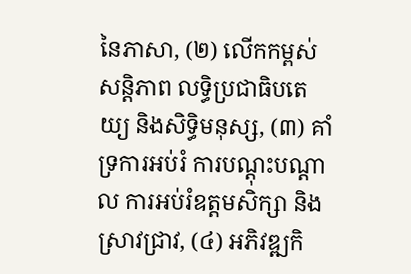នៃភាសា, (២) លើកកម្ពស់សន្តិភាព លទ្ធិប្រជាធិបតេយ្យ និងសិទ្ធិមនុស្ស, (៣) គាំទ្រការអប់រំ ការបណ្តុះបណ្តាល ការអប់រំឧត្តមសិក្សា និងស្រាវជ្រាវ, (៤) អភិវឌ្ឍកិ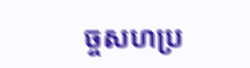ច្ចសហប្រ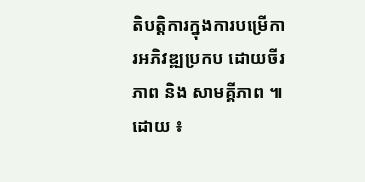តិបត្តិការក្នុងការបម្រើការអភិវឌ្ឍប្រកប ដោយចីរភាព និង សាមគ្គីភាព ៕
ដោយ ៖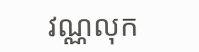វណ្ណលុក